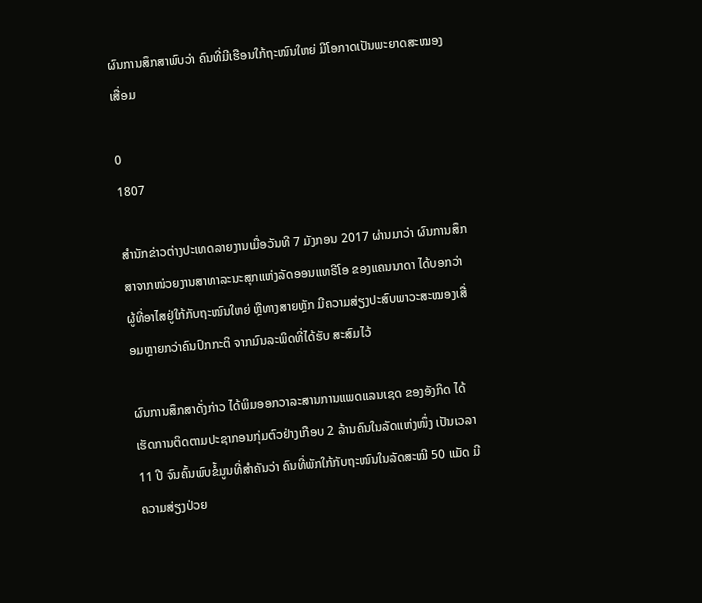ຜົນການສຶກສາພົບວ່າ ຄົນທີ່ມີເຮືອນໃກ້ຖະໜົນໃຫຍ່ ມີໂອກາດເປັນພະຍາດສະໝອງເສື່ອມ

0
1807

ສຳນັກຂ່າວຕ່າງປະເທດລາຍງານເມື່ອວັນທີ 7 ມັງກອນ 2017 ຜ່ານມາວ່າ ຜົນການສຶກສາຈາກໜ່ວຍງານສາທາລະນະສຸກແຫ່ງລັດອອນແທຣີໂອ ຂອງແຄນນາດາ ໄດ້ບອກວ່າ ຜູ້ທີ່ອາໄສຢູ່ໃກ້ກັບຖະໜົນໃຫຍ່ ຫຼືທາງສາຍຫຼັກ ມີຄວາມສ່ຽງປະສົບພາວະສະໝອງເສື່ອມຫຼາຍກວ່າຄົນປົກກະຕິ ຈາກມົນລະພິດທີ່ໄດ້ຮັບ ສະສົມໄວ້

ຜົນການສຶກສາດັ່ງກ່າວ ໄດ້ພິມອອກວາລະສານການແພດແລນເຊດ ຂອງອັງກິດ ໄດ້ເຮັດການຕິດຕາມປະຊາກອນກຸ່ມຕົວຢ່າງເກືອບ 2 ລ້ານຄົນໃນລັດແຫ່ງໜຶ່ງ ເປັນເວລາ 11 ປີ ຈົນຄົ້ນພົບຂໍ້ມູນທີ່ສຳຄັນວ່າ ຄົນທີ່ພັກໃກ້ກັບຖະໜົນໃນລັດສະໝີ 50 ແມັດ ມີຄວາມສ່ຽງປ່ວຍ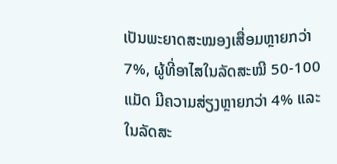ເປັນພະຍາດສະໝອງເສື່ອມຫຼາຍກວ່າ 7%, ຜູ້ທີ່ອາໄສໃນລັດສະໝີ 50-100 ແມັດ ມີຄວາມສ່ຽງຫຼາຍກວ່າ 4% ແລະໃນລັດສະ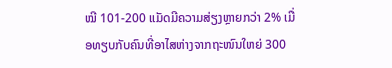ໝີ 101-200 ແມັດມີຄວາມສ່ຽງຫຼາຍກວ່າ 2% ເມື່ອທຽບກັບຄົນທີ່ອາໄສຫ່າງຈາກຖະໜົນໃຫຍ່ 300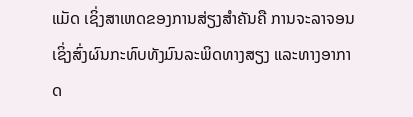ແມັດ ເຊິ່ງສາເຫດຂອງການສ່ຽງສຳຄັນຄື ການຈະລາຈອນ ເຊິ່ງສົ່ງຜົນກະທົບທັງມົນລະພິດທາງສຽງ ແລະທາງອາກາດ